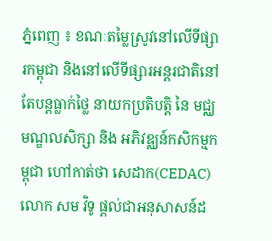ភ្នំពេញ ៖ ខណៈតម្លៃស្រូវនៅលើទីផ្សារកម្ពុជា និងនៅលើទីផ្សារអន្តរជាតិនៅតែបន្តធ្លាក់ថ្លៃ នាយកប្រតិបត្តិ នៃ មជ្ឈមណ្ឌលសិក្សា និង អភិវឌ្ឈន៍កសិកម្មកម្ពុជា ហៅកាត់ថា សេដាក(CEDAC) លោក សម វិទូ ផ្តល់ជាអនុសាសន៍ដ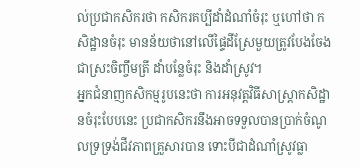ល់ប្រជាកសិករថា កសិករគប្បីដាំដំណាំចំរុះ ឬហៅថា កសិដ្ឋានចំរុះ មានន័យថានៅលើផ្ទៃដីស្រែមួយត្រូវបែងចែងជាស្រះចិញ្ចឹមត្រី ដាំបន្លែចំរុះ និងដាំស្រូវ។
អ្នកជំនាញកសិកម្មរូបនេះថា ការអនុវត្តវិធីសាស្ត្រាកសិដ្ឋានចំរុះបែបនេះ ប្រជាកសិករនឹងអាចទទួលបានប្រាក់ចំណូលទ្រទ្រង់ជីវភាពគ្រួសារបាន ទោះបីជាដំណាំស្រូវធ្លា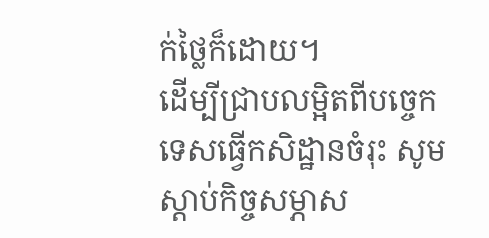ក់ថ្លៃក៏ដោយ។
ដើម្បីជ្រាបលម្អិតពីបច្ចេកទេសធ្វើកសិដ្ឋានចំរុះ សូមស្តាប់កិច្ចសម្ភាស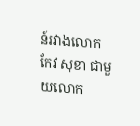ន៍រវាងលោក កែវ សុខា ជាមួយលោក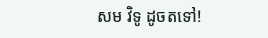សម វិទូ ដូចតទៅ!